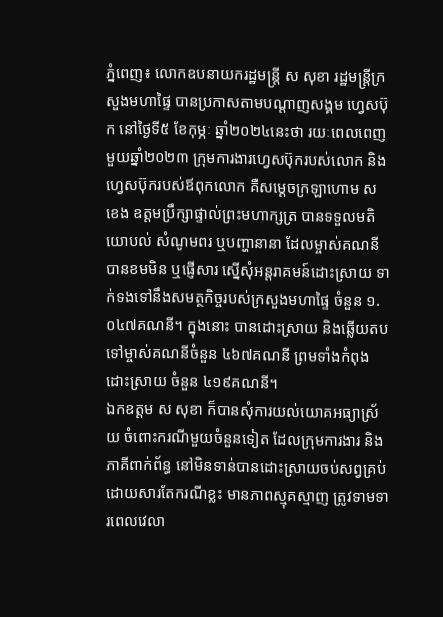ភ្នំពេញ៖ លោកឧបនាយករដ្ឋមន្ត្រី ស សុខា រដ្ឋមន្ត្រីក្រសួងមហាផ្ទៃ បានប្រកាសតាមបណ្តាញសង្គម ហ្វេសប៊ុក នៅថ្ងៃទី៥ ខែកុម្ភៈ ឆ្នាំ២០២៤នេះថា រយៈពេលពេញមួយឆ្នាំ២០២៣ ក្រុមការងារហ្វេសប៊ុករបស់លោក និងហ្វេសប៊ុករបស់ឪពុកលោក គឺសម្ដេចក្រឡាហោម ស ខេង ឧត្តមប្រឹក្សាផ្ទាល់ព្រះមហាក្សត្រ បានទទួលមតិ យោបល់ សំណូមពរ ឬបញ្ហានានា ដែលម្ចាស់គណនី បានខមមិន ឬផ្ញើសារ ស្នើសុំអន្តរាគមន៍ដោះស្រាយ ទាក់ទងទៅនឹងសមត្ថកិច្ចរបស់ក្រសួងមហាផ្ទៃ ចំនួន ១.០៤៧គណនី។ ក្នុងនោះ បានដោះស្រាយ និងឆ្លើយតបទៅម្ចាស់គណនីចំនួន ៤៦៧គណនី ព្រមទាំងកំពុងដោះស្រាយ ចំនួន ៤១៩គណនី។
ឯកឧត្តម ស សុខា ក៏បានសុំការយល់យោគអធ្យាស្រ័យ ចំពោះករណីមួយចំនួនទៀត ដែលក្រុមការងារ និងភាគីពាក់ព័ន្ធ នៅមិនទាន់បានដោះស្រាយចប់សព្វគ្រប់ ដោយសារតែករណីខ្លះ មានភាពស្មុគស្មាញ ត្រូវទាមទារពេលវេលា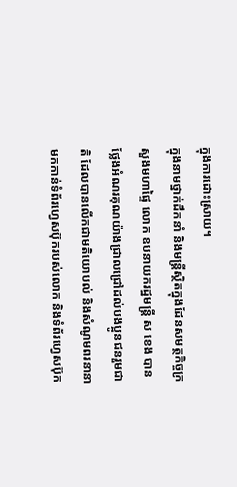ក្នុងការដោះស្រាយ។
ក្នុងនាមថ្នាក់ដឹកនាំ និងមន្ត្រីស្ថិតក្នុងដែនសមត្ថកិច្ចក្រសួងមហាផ្ទៃ លោក ឧបនាយករដ្ឋមន្ត្រី ស ខេង បានថ្លែងអំណរគុណយ៉ាងជ្រាលជ្រៅដល់បងប្អូនជនរួមជាតិ ដែលបានលើកជាមតិយោបល់ និងសំណូមពរនានា មកកាន់ទំព័រហ្វេសប៊ុករបស់លោក និងទំព័រហ្វេសប៊ុក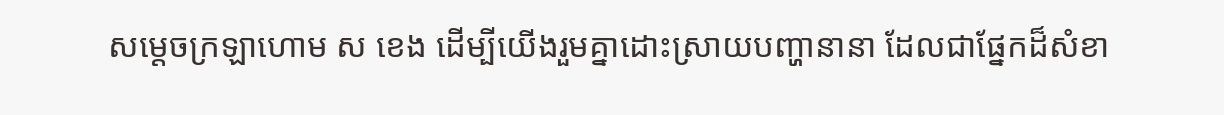សម្តេចក្រឡាហោម ស ខេង ដើម្បីយើងរួមគ្នាដោះស្រាយបញ្ហានានា ដែលជាផ្នែកដ៏សំខា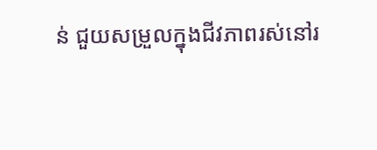ន់ ជួយសម្រួលក្នុងជីវភាពរស់នៅរ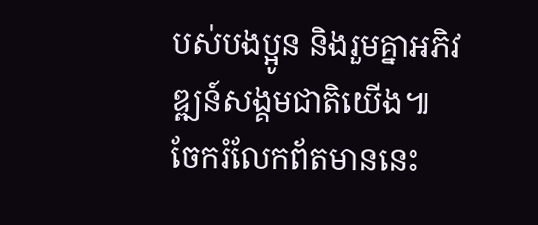បស់បងប្អូន និងរួមគ្នាអភិវឌ្ឍន៍សង្គមជាតិយើង៕
ចែករំលែកព័តមាននេះ